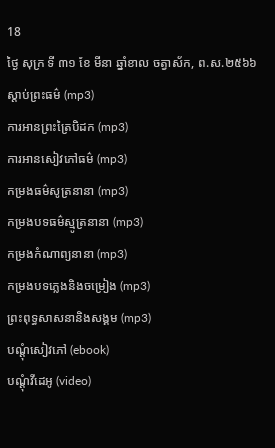18
ថ្ងៃ សុក្រ ទី ៣១ ខែ មីនា ឆ្នាំខាល ចត្វាស័ក, ព.ស.២៥៦៦
ស្តាប់ព្រះធម៌ (mp3)
ការអានព្រះត្រៃបិដក (mp3)
ការអានសៀវភៅធម៌ (mp3)
កម្រងធម៌សូត្រនានា (mp3)
កម្រងបទធម៌ស្មូត្រនានា (mp3)
កម្រងកំណាព្យនានា (mp3)
កម្រងបទភ្លេងនិងចម្រៀង (mp3)
ព្រះពុទ្ធសាសនានិងសង្គម (mp3)
បណ្តុំសៀវភៅ (ebook)
បណ្តុំវីដេអូ (video)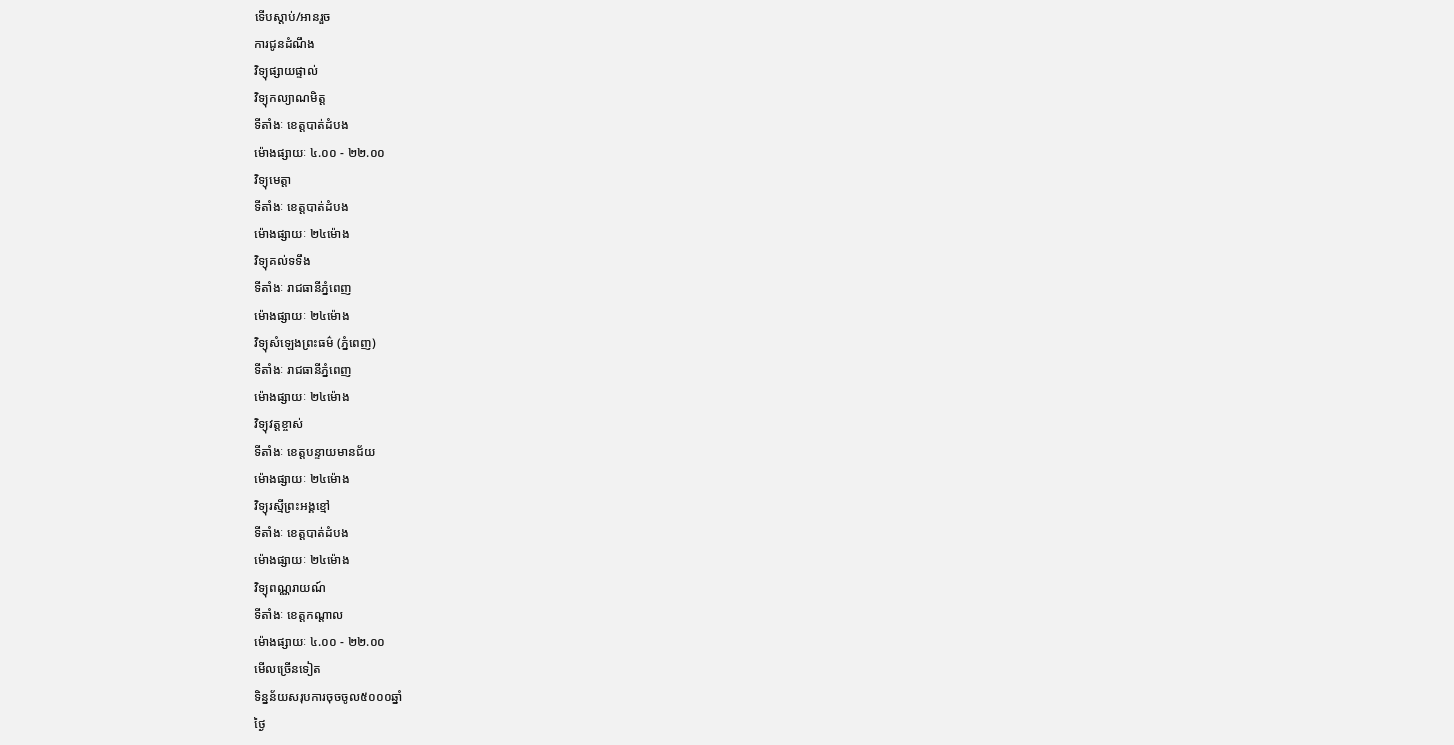ទើបស្តាប់/អានរួច
ការជូនដំណឹង
វិទ្យុផ្សាយផ្ទាល់
វិទ្យុកល្យាណមិត្ត
ទីតាំងៈ ខេត្តបាត់ដំបង
ម៉ោងផ្សាយៈ ៤.០០ - ២២.០០
វិទ្យុមេត្តា
ទីតាំងៈ ខេត្តបាត់ដំបង
ម៉ោងផ្សាយៈ ២៤ម៉ោង
វិទ្យុគល់ទទឹង
ទីតាំងៈ រាជធានីភ្នំពេញ
ម៉ោងផ្សាយៈ ២៤ម៉ោង
វិទ្យុសំឡេងព្រះធម៌ (ភ្នំពេញ)
ទីតាំងៈ រាជធានីភ្នំពេញ
ម៉ោងផ្សាយៈ ២៤ម៉ោង
វិទ្យុវត្តខ្ចាស់
ទីតាំងៈ ខេត្តបន្ទាយមានជ័យ
ម៉ោងផ្សាយៈ ២៤ម៉ោង
វិទ្យុរស្មីព្រះអង្គខ្មៅ
ទីតាំងៈ ខេត្តបាត់ដំបង
ម៉ោងផ្សាយៈ ២៤ម៉ោង
វិទ្យុពណ្ណរាយណ៍
ទីតាំងៈ ខេត្តកណ្តាល
ម៉ោងផ្សាយៈ ៤.០០ - ២២.០០
មើលច្រើនទៀត
ទិន្នន័យសរុបការចុចចូល៥០០០ឆ្នាំ
ថ្ងៃ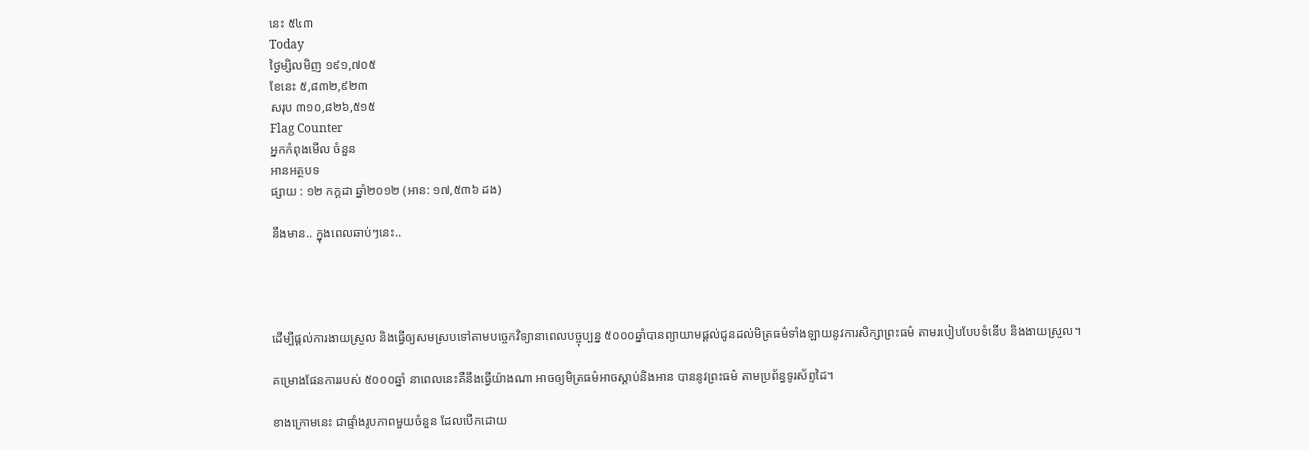នេះ ៥៤៣
Today
ថ្ងៃម្សិលមិញ ១៩១,៧០៥
ខែនេះ ៥,៨៣២,៩២៣
សរុប ៣១០,៨២៦,៥១៥
Flag Counter
អ្នកកំពុងមើល ចំនួន
អានអត្ថបទ
ផ្សាយ : ១២ កក្តដា ឆ្នាំ២០១២ (អាន: ១៧,៥៣៦ ដង)

នឹងមាន.. ក្នុងពេលឆាប់ៗនេះ..




ដើម្បីផ្តល់ការងាយស្រួល និងធ្វើឲ្យសមស្របទៅតាមបច្ចេកវិទ្យានាពេលបច្ចុប្បន្ន ៥០០០ឆ្នាំបានព្យាយាមផ្តល់ជូនដល់មិត្រធម៌ទាំងឡាយនូវការសិក្សាព្រះធម៌ តាមរបៀបបែបទំនើប និងងាយស្រួល។

គម្រោងផែនការរបស់ ៥០០០ឆ្នាំ នាពេលនេះគឺនឹងធ្វើយ៉ាងណា អាចឲ្យមិត្រធម៌អាចស្តាប់និងអាន បាននូវព្រះធម៌ តាមប្រព័ន្ធទូរស័ព្ទដៃ។

ខាងក្រោមនេះ ជាផ្ទាំងរូបភាពមួយចំនួន ដែលបើកដោយ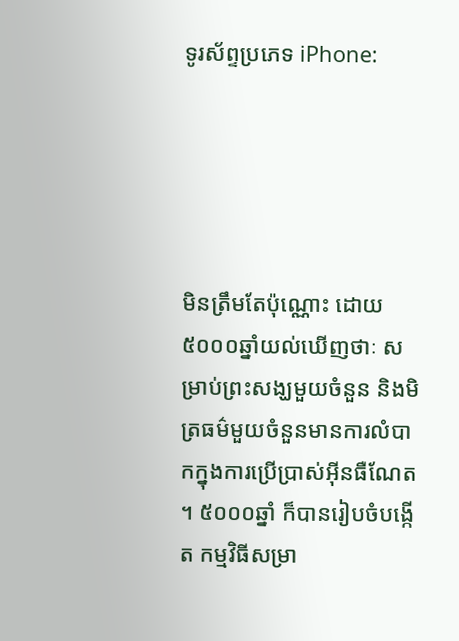ទូរស័ព្ទប្រភេទ iPhone:





មិនត្រឹមតែប៉ុណ្ណោះ ដោយ៥០០០ឆ្នាំយល់ឃើញថាៈ សម្រាប់ព្រះសង្ឃមួយចំនួន និងមិត្រធម៌មួយចំនួនមានការលំបាកក្នុងការប្រើប្រាស់អ៊ីនធឺណែត។ ៥០០០ឆ្នាំ ក៏បានរៀបចំបង្កើត កម្មវិធីសម្រា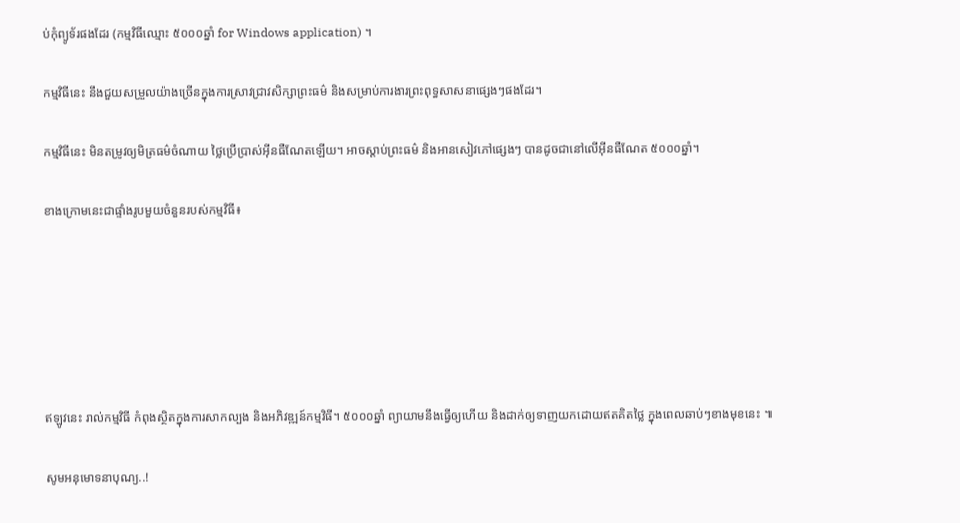ប់កុំព្យូទ័រផងដែរ (កម្មវិធីឈ្មោះ ៥០០០ឆ្នាំ for Windows application) ។

កម្មវិធីនេះ នឹងជួយសម្រួលយ៉ាងច្រើនក្នុងការស្រាវជ្រាវសិក្សាព្រះធម៌ និងសម្រាប់ការងារព្រះពុទ្ធសាសនាផ្សេងៗផងដែរ។

កម្មវិធីនេះ មិនតម្រូវឲ្យមិត្រធម៌ចំណាយ ថ្លៃប្រើប្រាស់អ៊ីនធឺណែតឡើយ។ អាចស្តាប់ព្រះធម៌ និងអានសៀវភៅផ្សេងៗ បានដូចជានៅលើអ៊ីនធឺណែត ៥០០០ឆ្នាំ។

ខាងក្រោមនេះជាផ្ទាំងរូបមួយចំនួនរបស់កម្មវិធី៖






ឥឡូវនេះ រាល់កម្មវិធី កំពុងស្ថិតក្នុងការសាកល្បង និងអភិវឌ្ឍន៍កម្មវិធី។ ៥០០០ឆ្នាំ ព្យាយាមនឹងធ្វើឲ្យហើយ និងដាក់ឲ្យទាញយកដោយឥតគិតថ្លៃ ក្នុងពេលឆាប់ៗខាងមុខនេះ ៕

សូមអនុមោទនាបុណ្យ..!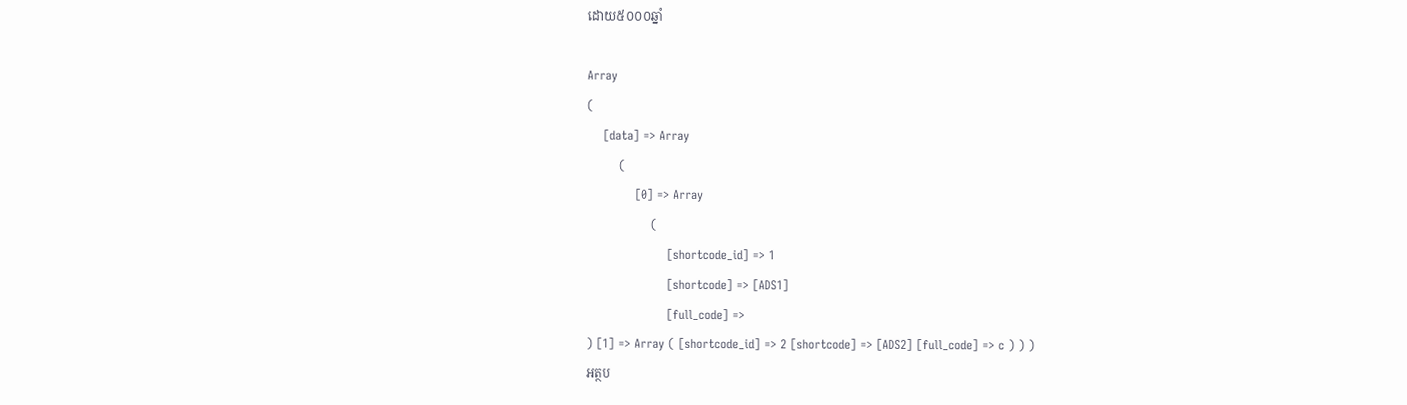ដោយ៥០០០ឆ្នាំ

Array
(
    [data] => Array
        (
            [0] => Array
                (
                    [shortcode_id] => 1
                    [shortcode] => [ADS1]
                    [full_code] =>
) [1] => Array ( [shortcode_id] => 2 [shortcode] => [ADS2] [full_code] => c ) ) )
អត្ថប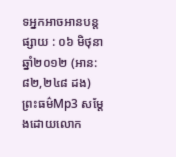ទអ្នកអាចអានបន្ត
ផ្សាយ : ០៦ មិថុនា ឆ្នាំ២០១២ (អាន: ៨២,២៤៨ ដង)
ព្រះធម៌Mp3 សម្តែងដោយលោក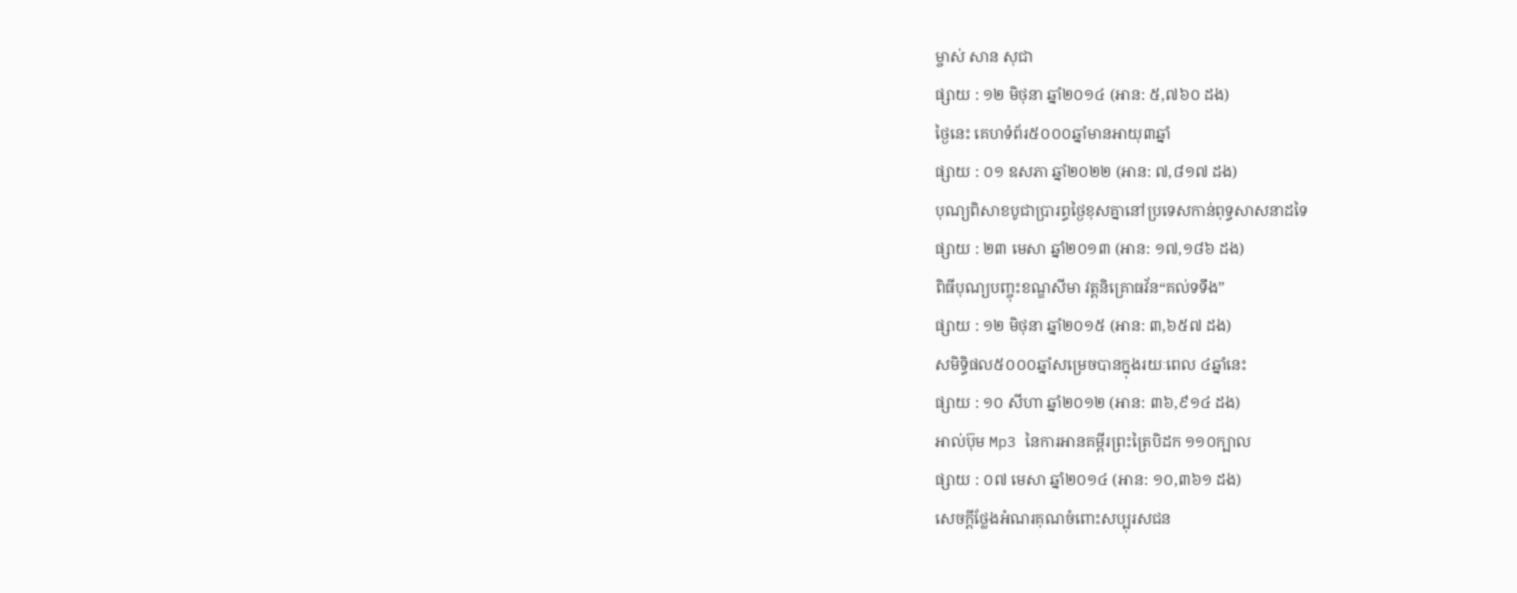ម្ចាស់ សាន សុជា
ផ្សាយ : ១២ មិថុនា ឆ្នាំ២០១៤ (អាន: ៥,៧៦០ ដង)
ថ្ងៃនេះ គេហទំព័រ៥០០០ឆ្នាំមានអាយុ៣ឆ្នាំ
ផ្សាយ : ០១ ឧសភា ឆ្នាំ២០២២ (អាន: ៧,៨១៧ ដង)
បុណ្យពិសាខបូជាប្រារព្ធថ្ងៃខុសគ្នានៅប្រទេសកាន់ពុទ្ធសាសនាដទៃ
ផ្សាយ : ២៣ មេសា ឆ្នាំ២០១៣ (អាន: ១៧,១៨៦ ដង)
ពិធីបុណ្យបញ្ចុះខណ្ឌសីមា វត្តនិគ្រោធវ័ន“គល់ទទឹង”
ផ្សាយ : ១២ មិថុនា ឆ្នាំ២០១៥ (អាន: ៣,៦៥៧ ដង)
សមិទ្ធិផល៥០០០ឆ្នាំសម្រេចបានក្នុងរយៈពេល ៤ឆ្នាំនេះ
ផ្សាយ : ១០ សីហា ឆ្នាំ២០១២ (អាន: ៣៦,៩១៤ ដង)
អាល់ប៊ុម Mp3 នៃការអានគម្ពីរព្រះត្រៃបិដក ១១០ក្បាល
ផ្សាយ : ០៧ មេសា ឆ្នាំ២០១៤ (អាន: ១០,៣៦១ ដង)
សេចក្តីថ្លែងអំណរគុណចំពោះសប្បុរសជន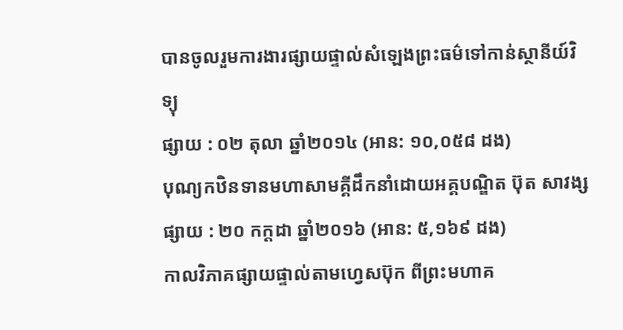បានចូលរួមការងារផ្សាយផ្ទាល់សំឡេងព្រះធម៌ទៅកាន់ស្ថានីយ៍វិទ្យុ
ផ្សាយ : ០២ តុលា ឆ្នាំ២០១៤ (អាន: ១០,០៥៨ ដង)
បុណ្យកឋិនទានមហាសាមគ្គីដឹកនាំដោយអគ្គបណ្ឌិត ប៊ុត សាវង្ស
ផ្សាយ : ២០ កក្តដា ឆ្នាំ២០១៦ (អាន: ៥,១៦៩ ដង)
កាលវិភាគផ្សាយផ្ទាល់តាមហ្វេសប៊ុក ពីព្រះមហាគ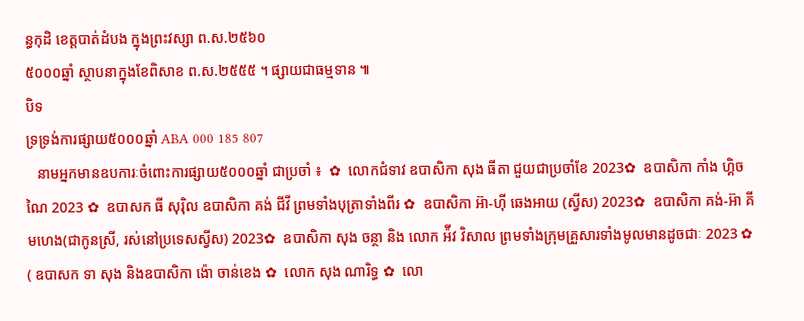ន្ធកុដិ ខេត្តបាត់ដំបង ក្នុងព្រះវស្សា ព.ស.២៥៦០
៥០០០ឆ្នាំ ស្ថាបនាក្នុងខែពិសាខ ព.ស.២៥៥៥ ។ ផ្សាយជាធម្មទាន ៕
បិទ
ទ្រទ្រង់ការផ្សាយ៥០០០ឆ្នាំ ABA 000 185 807
   នាមអ្នកមានឧបការៈចំពោះការផ្សាយ៥០០០ឆ្នាំ ជាប្រចាំ ៖  ✿  លោកជំទាវ ឧបាសិកា សុង ធីតា ជួយជាប្រចាំខែ 2023✿  ឧបាសិកា កាំង ហ្គិចណៃ 2023 ✿  ឧបាសក ធី សុរ៉ិល ឧបាសិកា គង់ ជីវី ព្រមទាំងបុត្រាទាំងពីរ ✿  ឧបាសិកា អ៊ា-ហុី ឆេងអាយ (ស្វីស) 2023✿  ឧបាសិកា គង់-អ៊ា គីមហេង(ជាកូនស្រី, រស់នៅប្រទេសស្វីស) 2023✿  ឧបាសិកា សុង ចន្ថា និង លោក អ៉ីវ វិសាល ព្រមទាំងក្រុមគ្រួសារទាំងមូលមានដូចជាៈ 2023 ✿  ( ឧបាសក ទា សុង និងឧបាសិកា ង៉ោ ចាន់ខេង ✿  លោក សុង ណារិទ្ធ ✿  លោ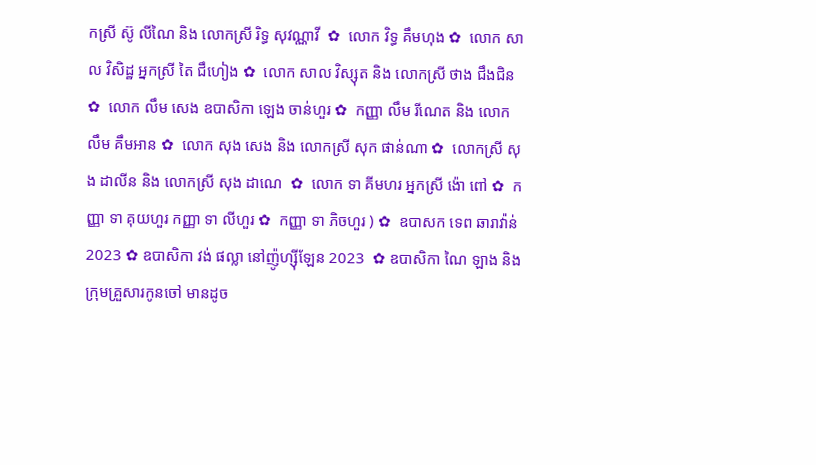កស្រី ស៊ូ លីណៃ និង លោកស្រី រិទ្ធ សុវណ្ណាវី  ✿  លោក វិទ្ធ គឹមហុង ✿  លោក សាល វិសិដ្ឋ អ្នកស្រី តៃ ជឹហៀង ✿  លោក សាល វិស្សុត និង លោកស្រី ថាង ជឹងជិន ✿  លោក លឹម សេង ឧបាសិកា ឡេង ចាន់ហួរ ✿  កញ្ញា លឹម រីណេត និង លោក លឹម គឹមអាន ✿  លោក សុង សេង និង លោកស្រី សុក ផាន់ណា ✿  លោកស្រី សុង ដាលីន និង លោកស្រី សុង ដាណេ  ✿  លោក ទា គីមហរ អ្នកស្រី ង៉ោ ពៅ ✿  កញ្ញា ទា គុយហួរ កញ្ញា ទា លីហួរ ✿  កញ្ញា ទា ភិចហួរ ) ✿  ឧបាសក ទេព ឆារាវ៉ាន់ 2023 ✿ ឧបាសិកា វង់ ផល្លា នៅញ៉ូហ្ស៊ីឡែន 2023  ✿ ឧបាសិកា ណៃ ឡាង និងក្រុមគ្រួសារកូនចៅ មានដូច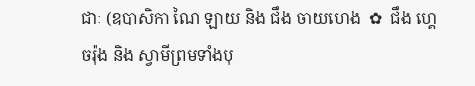ជាៈ (ឧបាសិកា ណៃ ឡាយ និង ជឹង ចាយហេង  ✿  ជឹង ហ្គេចរ៉ុង និង ស្វាមីព្រមទាំងបុ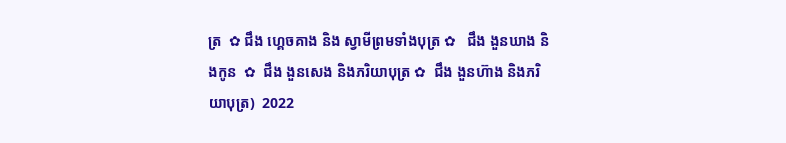ត្រ  ✿ ជឹង ហ្គេចគាង និង ស្វាមីព្រមទាំងបុត្រ ✿   ជឹង ងួនឃាង និងកូន  ✿  ជឹង ងួនសេង និងភរិយាបុត្រ ✿  ជឹង ងួនហ៊ាង និងភរិយាបុត្រ)  2022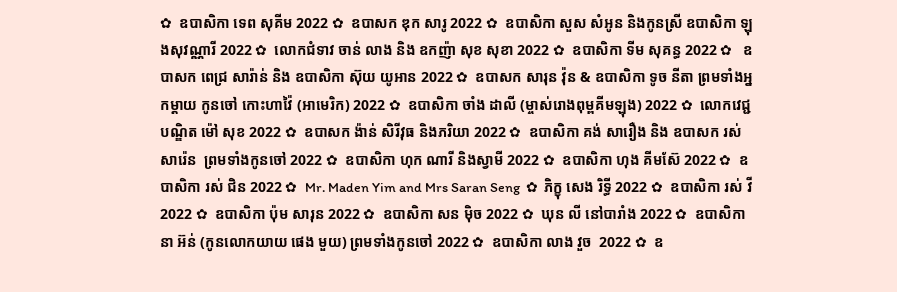✿  ឧបាសិកា ទេព សុគីម 2022 ✿  ឧបាសក ឌុក សារូ 2022 ✿  ឧបាសិកា សួស សំអូន និងកូនស្រី ឧបាសិកា ឡុងសុវណ្ណារី 2022 ✿  លោកជំទាវ ចាន់ លាង និង ឧកញ៉ា សុខ សុខា 2022 ✿  ឧបាសិកា ទីម សុគន្ធ 2022 ✿   ឧបាសក ពេជ្រ សារ៉ាន់ និង ឧបាសិកា ស៊ុយ យូអាន 2022 ✿  ឧបាសក សារុន វ៉ុន & ឧបាសិកា ទូច នីតា ព្រមទាំងអ្នកម្តាយ កូនចៅ កោះហាវ៉ៃ (អាមេរិក) 2022 ✿  ឧបាសិកា ចាំង ដាលី (ម្ចាស់រោងពុម្ពគីមឡុង) 2022 ✿  លោកវេជ្ជបណ្ឌិត ម៉ៅ សុខ 2022 ✿  ឧបាសក ង៉ាន់ សិរីវុធ និងភរិយា 2022 ✿  ឧបាសិកា គង់ សារឿង និង ឧបាសក រស់ សារ៉េន  ព្រមទាំងកូនចៅ 2022 ✿  ឧបាសិកា ហុក ណារី និងស្វាមី 2022 ✿  ឧបាសិកា ហុង គីមស៊ែ 2022 ✿  ឧបាសិកា រស់ ជិន 2022 ✿  Mr. Maden Yim and Mrs Saran Seng  ✿  ភិក្ខុ សេង រិទ្ធី 2022 ✿  ឧបាសិកា រស់ វី 2022 ✿  ឧបាសិកា ប៉ុម សារុន 2022 ✿  ឧបាសិកា សន ម៉ិច 2022 ✿  ឃុន លី នៅបារាំង 2022 ✿  ឧបាសិកា នា អ៊ន់ (កូនលោកយាយ ផេង មួយ) ព្រមទាំងកូនចៅ 2022 ✿  ឧបាសិកា លាង វួច  2022 ✿  ឧ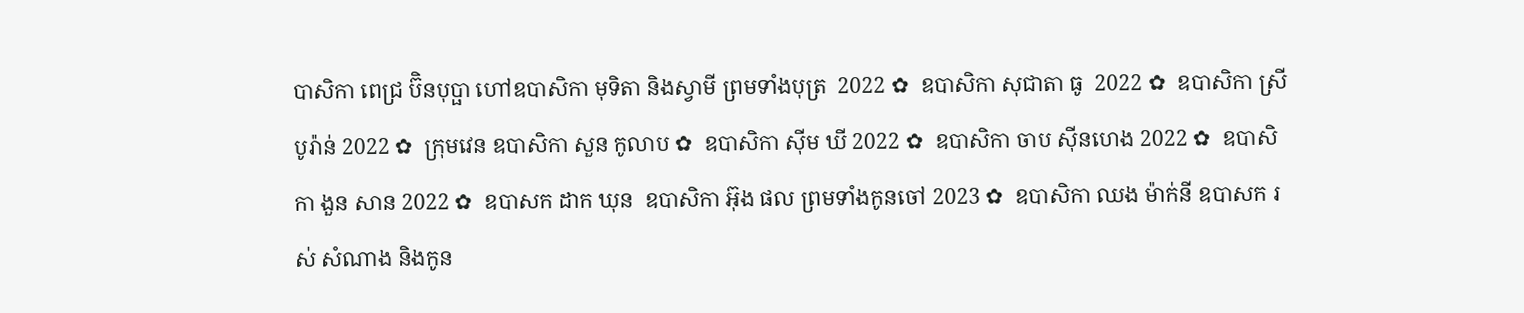បាសិកា ពេជ្រ ប៊ិនបុប្ផា ហៅឧបាសិកា មុទិតា និងស្វាមី ព្រមទាំងបុត្រ  2022 ✿  ឧបាសិកា សុជាតា ធូ  2022 ✿  ឧបាសិកា ស្រី បូរ៉ាន់ 2022 ✿  ក្រុមវេន ឧបាសិកា សួន កូលាប ✿  ឧបាសិកា ស៊ីម ឃី 2022 ✿  ឧបាសិកា ចាប ស៊ីនហេង 2022 ✿  ឧបាសិកា ងួន សាន 2022 ✿  ឧបាសក ដាក ឃុន  ឧបាសិកា អ៊ុង ផល ព្រមទាំងកូនចៅ 2023 ✿  ឧបាសិកា ឈង ម៉ាក់នី ឧបាសក រស់ សំណាង និងកូន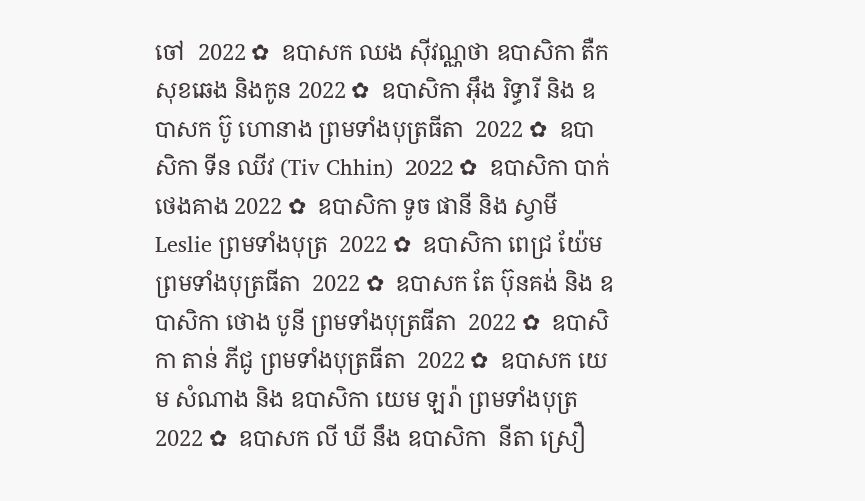ចៅ  2022 ✿  ឧបាសក ឈង សុីវណ្ណថា ឧបាសិកា តឺក សុខឆេង និងកូន 2022 ✿  ឧបាសិកា អុឹង រិទ្ធារី និង ឧបាសក ប៊ូ ហោនាង ព្រមទាំងបុត្រធីតា  2022 ✿  ឧបាសិកា ទីន ឈីវ (Tiv Chhin)  2022 ✿  ឧបាសិកា បាក់ ថេងគាង 2022 ✿  ឧបាសិកា ទូច ផានី និង ស្វាមី Leslie ព្រមទាំងបុត្រ  2022 ✿  ឧបាសិកា ពេជ្រ យ៉ែម ព្រមទាំងបុត្រធីតា  2022 ✿  ឧបាសក តែ ប៊ុនគង់ និង ឧបាសិកា ថោង បូនី ព្រមទាំងបុត្រធីតា  2022 ✿  ឧបាសិកា តាន់ ភីជូ ព្រមទាំងបុត្រធីតា  2022 ✿  ឧបាសក យេម សំណាង និង ឧបាសិកា យេម ឡរ៉ា ព្រមទាំងបុត្រ  2022 ✿  ឧបាសក លី ឃី នឹង ឧបាសិកា  នីតា ស្រឿ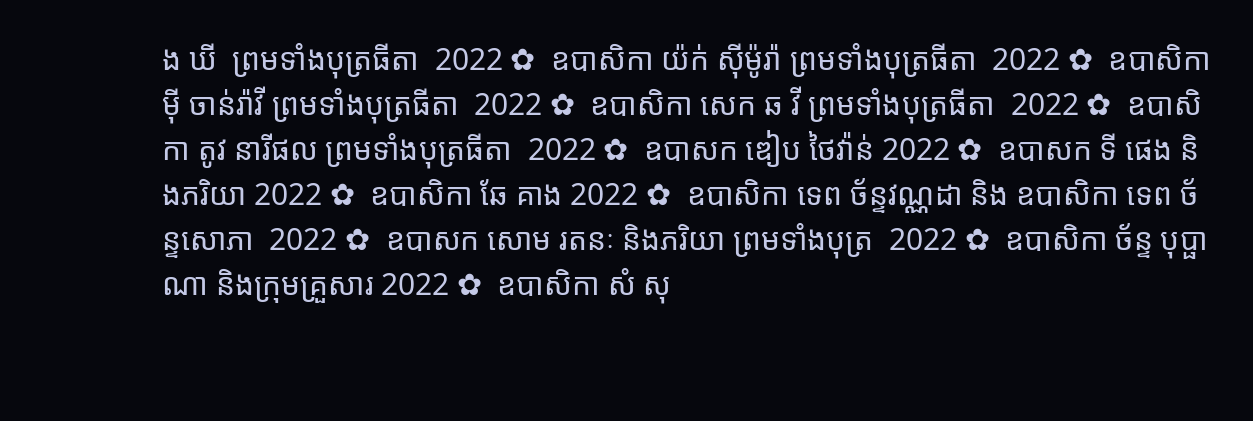ង ឃី  ព្រមទាំងបុត្រធីតា  2022 ✿  ឧបាសិកា យ៉ក់ សុីម៉ូរ៉ា ព្រមទាំងបុត្រធីតា  2022 ✿  ឧបាសិកា មុី ចាន់រ៉ាវី ព្រមទាំងបុត្រធីតា  2022 ✿  ឧបាសិកា សេក ឆ វី ព្រមទាំងបុត្រធីតា  2022 ✿  ឧបាសិកា តូវ នារីផល ព្រមទាំងបុត្រធីតា  2022 ✿  ឧបាសក ឌៀប ថៃវ៉ាន់ 2022 ✿  ឧបាសក ទី ផេង និងភរិយា 2022 ✿  ឧបាសិកា ឆែ គាង 2022 ✿  ឧបាសិកា ទេព ច័ន្ទវណ្ណដា និង ឧបាសិកា ទេព ច័ន្ទសោភា  2022 ✿  ឧបាសក សោម រតនៈ និងភរិយា ព្រមទាំងបុត្រ  2022 ✿  ឧបាសិកា ច័ន្ទ បុប្ផាណា និងក្រុមគ្រួសារ 2022 ✿  ឧបាសិកា សំ សុ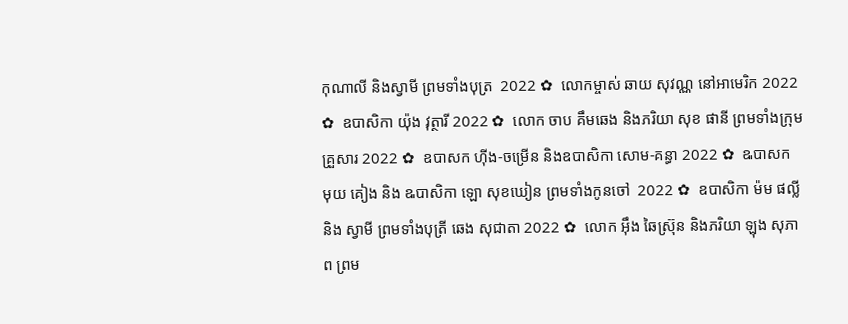កុណាលី និងស្វាមី ព្រមទាំងបុត្រ  2022 ✿  លោកម្ចាស់ ឆាយ សុវណ្ណ នៅអាមេរិក 2022 ✿  ឧបាសិកា យ៉ុង វុត្ថារី 2022 ✿  លោក ចាប គឹមឆេង និងភរិយា សុខ ផានី ព្រមទាំងក្រុមគ្រួសារ 2022 ✿  ឧបាសក ហ៊ីង-ចម្រើន និងឧបាសិកា សោម-គន្ធា 2022 ✿  ឩបាសក មុយ គៀង និង ឩបាសិកា ឡោ សុខឃៀន ព្រមទាំងកូនចៅ  2022 ✿  ឧបាសិកា ម៉ម ផល្លី និង ស្វាមី ព្រមទាំងបុត្រី ឆេង សុជាតា 2022 ✿  លោក អ៊ឹង ឆៃស្រ៊ុន និងភរិយា ឡុង សុភាព ព្រម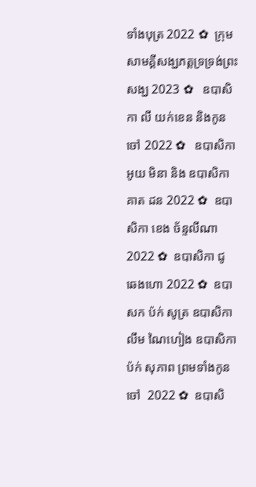ទាំងបុត្រ 2022 ✿  ក្រុមសាមគ្គីសង្ឃភត្តទ្រទ្រង់ព្រះសង្ឃ 2023 ✿   ឧបាសិកា លី យក់ខេន និងកូនចៅ 2022 ✿   ឧបាសិកា អូយ មិនា និង ឧបាសិកា គាត ដន 2022 ✿  ឧបាសិកា ខេង ច័ន្ទលីណា 2022 ✿  ឧបាសិកា ជូ ឆេងហោ 2022 ✿  ឧបាសក ប៉ក់ សូត្រ ឧបាសិកា លឹម ណៃហៀង ឧបាសិកា ប៉ក់ សុភាព ព្រមទាំងកូនចៅ  2022 ✿  ឧបាសិ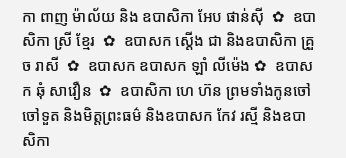កា ពាញ ម៉ាល័យ និង ឧបាសិកា អែប ផាន់ស៊ី  ✿  ឧបាសិកា ស្រី ខ្មែរ  ✿  ឧបាសក ស្តើង ជា និងឧបាសិកា គ្រួច រាសី  ✿  ឧបាសក ឧបាសក ឡាំ លីម៉េង ✿  ឧបាសក ឆុំ សាវឿន  ✿  ឧបាសិកា ហេ ហ៊ន ព្រមទាំងកូនចៅ ចៅទួត និងមិត្តព្រះធម៌ និងឧបាសក កែវ រស្មី និងឧបាសិកា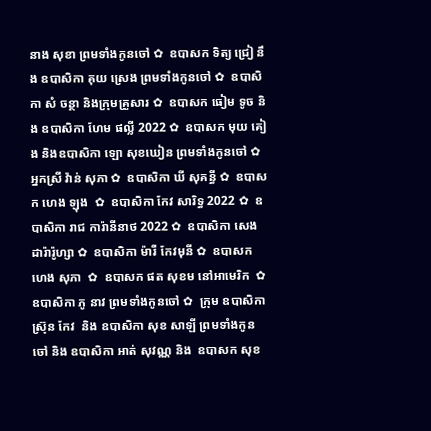នាង សុខា ព្រមទាំងកូនចៅ ✿  ឧបាសក ទិត្យ ជ្រៀ នឹង ឧបាសិកា គុយ ស្រេង ព្រមទាំងកូនចៅ ✿  ឧបាសិកា សំ ចន្ថា និងក្រុមគ្រួសារ ✿  ឧបាសក ធៀម ទូច និង ឧបាសិកា ហែម ផល្លី 2022 ✿  ឧបាសក មុយ គៀង និងឧបាសិកា ឡោ សុខឃៀន ព្រមទាំងកូនចៅ ✿  អ្នកស្រី វ៉ាន់ សុភា ✿  ឧបាសិកា ឃី សុគន្ធី ✿  ឧបាសក ហេង ឡុង  ✿  ឧបាសិកា កែវ សារិទ្ធ 2022 ✿  ឧបាសិកា រាជ ការ៉ានីនាថ 2022 ✿  ឧបាសិកា សេង ដារ៉ារ៉ូហ្សា ✿  ឧបាសិកា ម៉ារី កែវមុនី ✿  ឧបាសក ហេង សុភា  ✿  ឧបាសក ផត សុខម នៅអាមេរិក  ✿  ឧបាសិកា ភូ នាវ ព្រមទាំងកូនចៅ ✿  ក្រុម ឧបាសិកា ស្រ៊ុន កែវ  និង ឧបាសិកា សុខ សាឡី ព្រមទាំងកូនចៅ និង ឧបាសិកា អាត់ សុវណ្ណ និង  ឧបាសក សុខ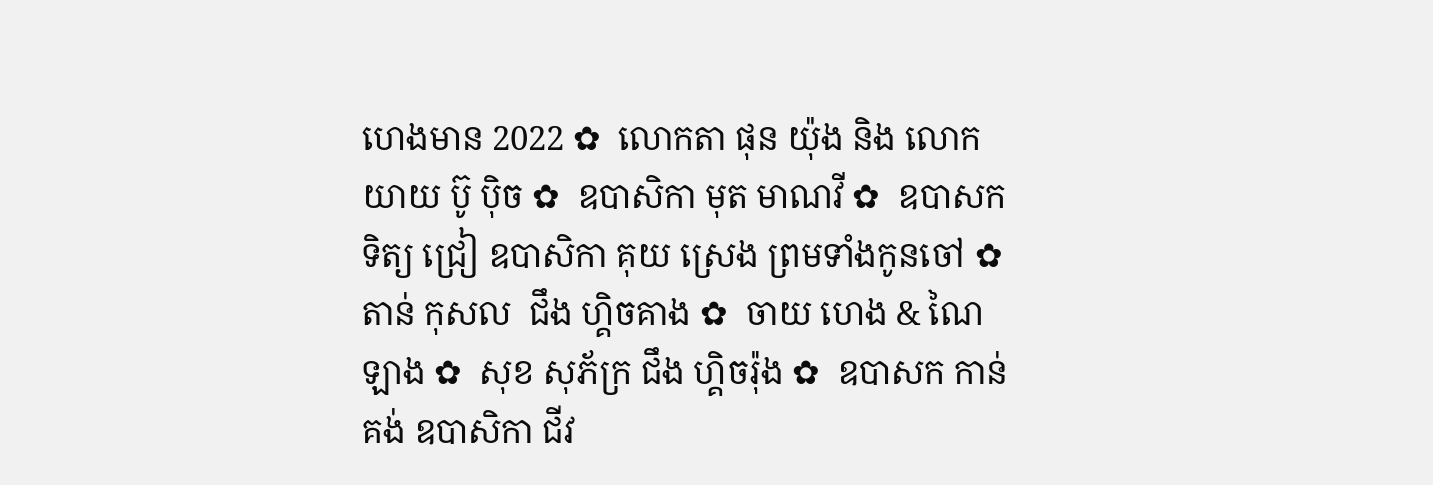ហេងមាន 2022 ✿  លោកតា ផុន យ៉ុង និង លោកយាយ ប៊ូ ប៉ិច ✿  ឧបាសិកា មុត មាណវី ✿  ឧបាសក ទិត្យ ជ្រៀ ឧបាសិកា គុយ ស្រេង ព្រមទាំងកូនចៅ ✿  តាន់ កុសល  ជឹង ហ្គិចគាង ✿  ចាយ ហេង & ណៃ ឡាង ✿  សុខ សុភ័ក្រ ជឹង ហ្គិចរ៉ុង ✿  ឧបាសក កាន់ គង់ ឧបាសិកា ជីវ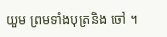យួម ព្រមទាំងបុត្រនិង ចៅ ។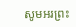សូមអរព្រះ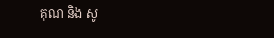គុណ និង សូ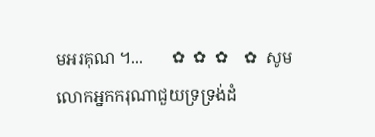មអរគុណ ។...       ✿  ✿  ✿    ✿  សូមលោកអ្នកករុណាជួយទ្រទ្រង់ដំ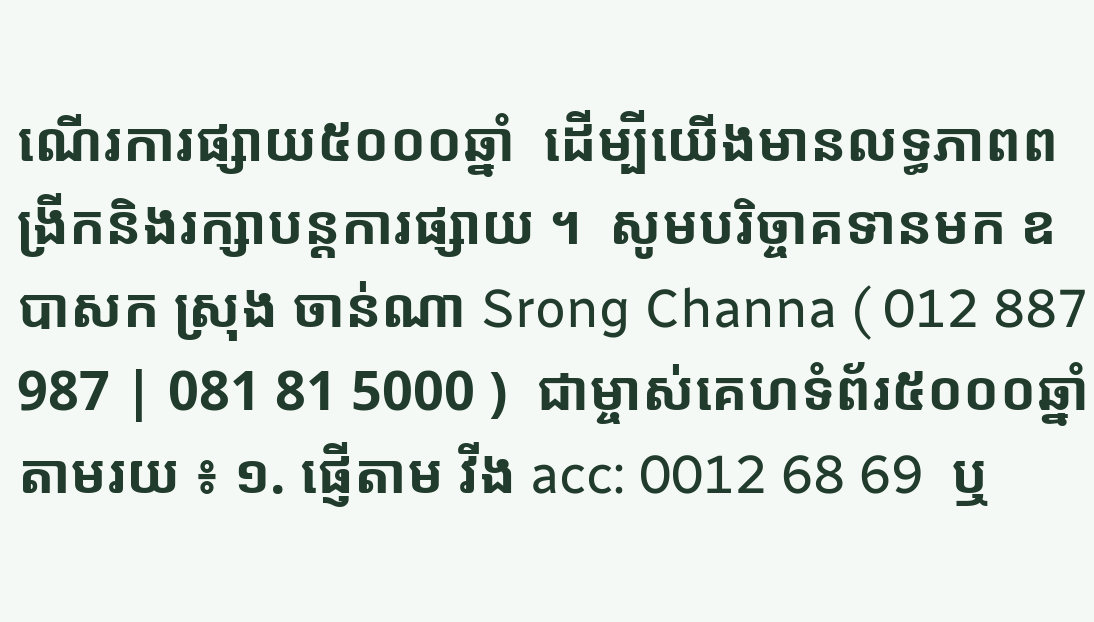ណើរការផ្សាយ៥០០០ឆ្នាំ  ដើម្បីយើងមានលទ្ធភាពពង្រីកនិងរក្សាបន្តការផ្សាយ ។  សូមបរិច្ចាគទានមក ឧបាសក ស្រុង ចាន់ណា Srong Channa ( 012 887 987 | 081 81 5000 )  ជាម្ចាស់គេហទំព័រ៥០០០ឆ្នាំ   តាមរយ ៖ ១. ផ្ញើតាម វីង acc: 0012 68 69  ឬ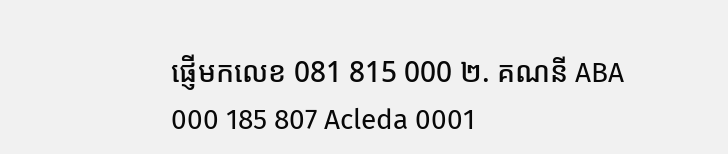ផ្ញើមកលេខ 081 815 000 ២. គណនី ABA 000 185 807 Acleda 0001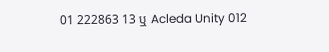01 222863 13 ឬ Acleda Unity 012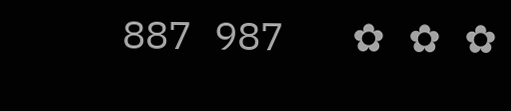887 987   ✿ ✿ ✿